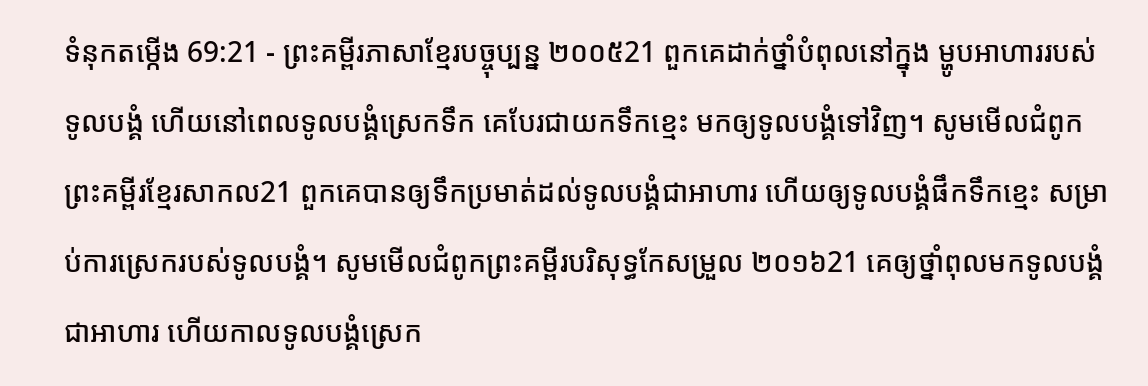ទំនុកតម្កើង 69:21 - ព្រះគម្ពីរភាសាខ្មែរបច្ចុប្បន្ន ២០០៥21 ពួកគេដាក់ថ្នាំបំពុលនៅក្នុង ម្ហូបអាហាររបស់ទូលបង្គំ ហើយនៅពេលទូលបង្គំស្រេកទឹក គេបែរជាយកទឹកខ្មេះ មកឲ្យទូលបង្គំទៅវិញ។ សូមមើលជំពូកព្រះគម្ពីរខ្មែរសាកល21 ពួកគេបានឲ្យទឹកប្រមាត់ដល់ទូលបង្គំជាអាហារ ហើយឲ្យទូលបង្គំផឹកទឹកខ្មេះ សម្រាប់ការស្រេករបស់ទូលបង្គំ។ សូមមើលជំពូកព្រះគម្ពីរបរិសុទ្ធកែសម្រួល ២០១៦21 គេឲ្យថ្នាំពុលមកទូលបង្គំជាអាហារ ហើយកាលទូលបង្គំស្រេក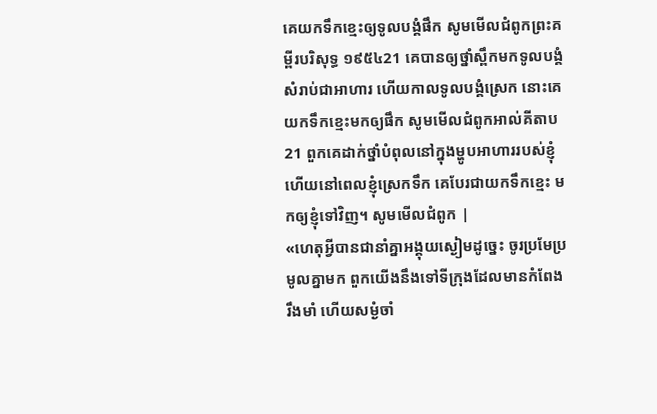គេយកទឹកខ្មេះឲ្យទូលបង្គំផឹក សូមមើលជំពូកព្រះគម្ពីរបរិសុទ្ធ ១៩៥៤21 គេបានឲ្យថ្នាំស្ពឹកមកទូលបង្គំសំរាប់ជាអាហារ ហើយកាលទូលបង្គំស្រេក នោះគេយកទឹកខ្មេះមកឲ្យផឹក សូមមើលជំពូកអាល់គីតាប21 ពួកគេដាក់ថ្នាំបំពុលនៅក្នុងម្ហូបអាហាររបស់ខ្ញុំ ហើយនៅពេលខ្ញុំស្រេកទឹក គេបែរជាយកទឹកខ្មេះ មកឲ្យខ្ញុំទៅវិញ។ សូមមើលជំពូក |
«ហេតុអ្វីបានជានាំគ្នាអង្គុយស្ងៀមដូច្នេះ ចូរប្រមែប្រមូលគ្នាមក ពួកយើងនឹងទៅទីក្រុងដែលមានកំពែងរឹងមាំ ហើយសម្ងំចាំ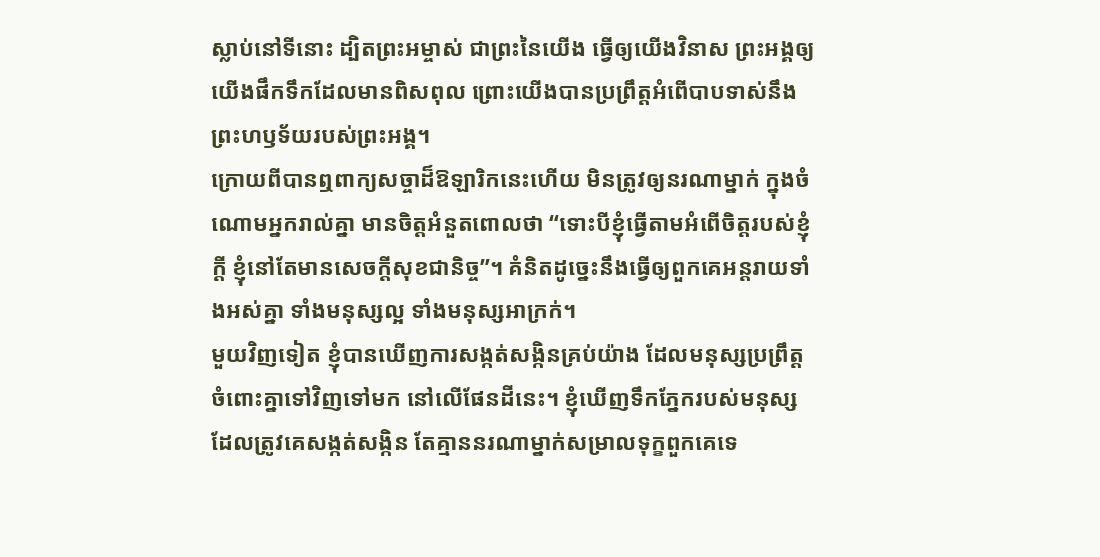ស្លាប់នៅទីនោះ ដ្បិតព្រះអម្ចាស់ ជាព្រះនៃយើង ធ្វើឲ្យយើងវិនាស ព្រះអង្គឲ្យយើងផឹកទឹកដែលមានពិសពុល ព្រោះយើងបានប្រព្រឹត្តអំពើបាបទាស់នឹង ព្រះហឫទ័យរបស់ព្រះអង្គ។
ក្រោយពីបានឮពាក្យសច្ចាដ៏ឱឡារិកនេះហើយ មិនត្រូវឲ្យនរណាម្នាក់ ក្នុងចំណោមអ្នករាល់គ្នា មានចិត្តអំនួតពោលថា “ទោះបីខ្ញុំធ្វើតាមអំពើចិត្តរបស់ខ្ញុំក្ដី ខ្ញុំនៅតែមានសេចក្ដីសុខជានិច្ច”។ គំនិតដូច្នេះនឹងធ្វើឲ្យពួកគេអន្តរាយទាំងអស់គ្នា ទាំងមនុស្សល្អ ទាំងមនុស្សអាក្រក់។
មួយវិញទៀត ខ្ញុំបានឃើញការសង្កត់សង្កិនគ្រប់យ៉ាង ដែលមនុស្សប្រព្រឹត្តចំពោះគ្នាទៅវិញទៅមក នៅលើផែនដីនេះ។ ខ្ញុំឃើញទឹកភ្នែករបស់មនុស្សដែលត្រូវគេសង្កត់សង្កិន តែគ្មាននរណាម្នាក់សម្រាលទុក្ខពួកគេទេ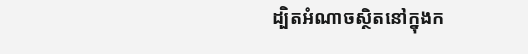ដ្បិតអំណាចស្ថិតនៅក្នុងក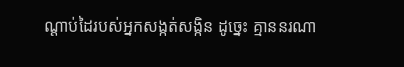ណ្ដាប់ដៃរបស់អ្នកសង្កត់សង្កិន ដូច្នេះ គ្មាននរណា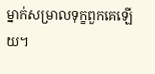ម្នាក់សម្រាលទុក្ខពួកគេឡើយ។